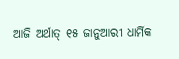ଆଜି ଅର୍ଥାତ୍ ୧୫ ଜାନୁଆରୀ ଧାର୍ମିକ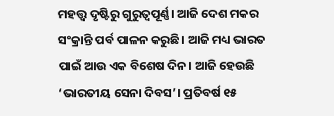ମହତ୍ତ୍ୱ ଦୃଷ୍ଟିରୁ ଗୁରୁତ୍ୱପୂର୍ଣ୍ଣ। ଆଜି ଦେଶ ମକର ସଂକ୍ରାନ୍ତି ପର୍ବ ପାଳନ କରୁଛି। ଆଜି ମଧ୍ୟ ଭାରତ ପାଇଁ ଆଉ ଏକ ବିଶେଷ ଦିନ। ଆଜି ହେଉଛି ‘ଭାରତୀୟ ସେନା ଦିବସ’। ପ୍ରତିବର୍ଷ ୧୫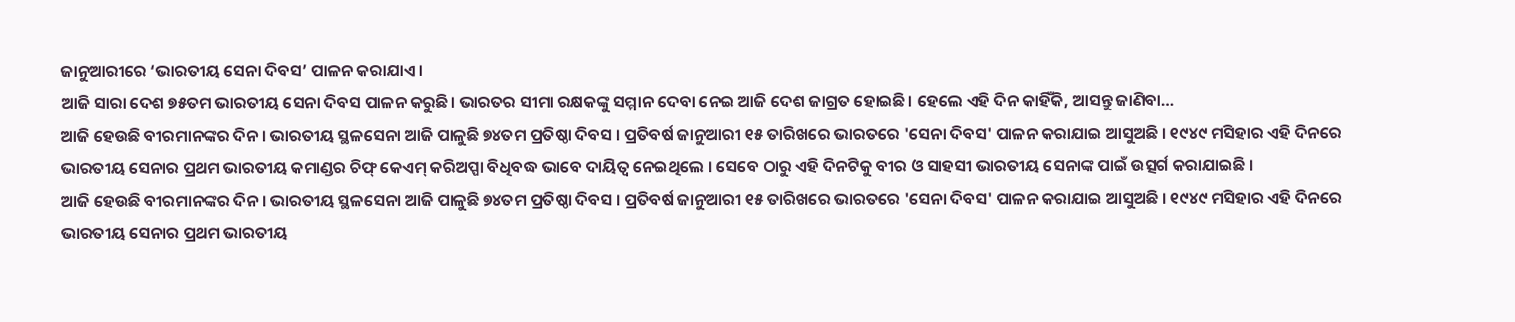ଜାନୁଆରୀରେ ‘ଭାରତୀୟ ସେନା ଦିବସ’ ପାଳନ କରାଯାଏ।
ଆଜି ସାରା ଦେଶ ୭୫ତମ ଭାରତୀୟ ସେନା ଦିବସ ପାଳନ କରୁଛି। ଭାରତର ସୀମା ରକ୍ଷକଙ୍କୁ ସମ୍ମାନ ଦେବା ନେଇ ଆଜି ଦେଶ ଜାଗ୍ରତ ହୋଇଛି। ହେଲେ ଏହି ଦିନ କାହିଁକି, ଆସନ୍ତୁ ଜାଣିବା…
ଆଜି ହେଉଛି ବୀରମାନଙ୍କର ଦିନ । ଭାରତୀୟ ସ୍ଥଳସେନା ଆଜି ପାଳୁଛି ୭୪ତମ ପ୍ରତିଷ୍ଠା ଦିବସ । ପ୍ରତିବର୍ଷ ଜାନୁଆରୀ ୧୫ ତାରିଖରେ ଭାରତରେ 'ସେନା ଦିବସ' ପାଳନ କରାଯାଇ ଆସୁଅଛି । ୧୯୪୯ ମସିହାର ଏହି ଦିନରେ ଭାରତୀୟ ସେନାର ପ୍ରଥମ ଭାରତୀୟ କମାଣ୍ଡର ଚିଫ୍ କେଏମ୍ କରିଅପ୍ପା ବିଧିବଦ୍ଧ ଭାବେ ଦାୟିତ୍ୱ ନେଇଥିଲେ । ସେବେ ଠାରୁ ଏହି ଦିନଟିକୁ ବୀର ଓ ସାହସୀ ଭାରତୀୟ ସେନାଙ୍କ ପାଇଁ ଉତ୍ସର୍ଗ କରାଯାଇଛି ।
ଆଜି ହେଉଛି ବୀରମାନଙ୍କର ଦିନ । ଭାରତୀୟ ସ୍ଥଳସେନା ଆଜି ପାଳୁଛି ୭୪ତମ ପ୍ରତିଷ୍ଠା ଦିବସ । ପ୍ରତିବର୍ଷ ଜାନୁଆରୀ ୧୫ ତାରିଖରେ ଭାରତରେ 'ସେନା ଦିବସ' ପାଳନ କରାଯାଇ ଆସୁଅଛି । ୧୯୪୯ ମସିହାର ଏହି ଦିନରେ ଭାରତୀୟ ସେନାର ପ୍ରଥମ ଭାରତୀୟ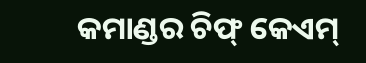କମାଣ୍ଡର ଚିଫ୍ କେଏମ୍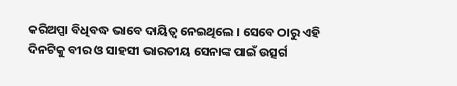କରିଅପ୍ପା ବିଧିବଦ୍ଧ ଭାବେ ଦାୟିତ୍ୱ ନେଇଥିଲେ । ସେବେ ଠାରୁ ଏହି ଦିନଟିକୁ ବୀର ଓ ସାହସୀ ଭାରତୀୟ ସେନାଙ୍କ ପାଇଁ ଉତ୍ସର୍ଗ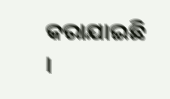କରାଯାଇଛି ।